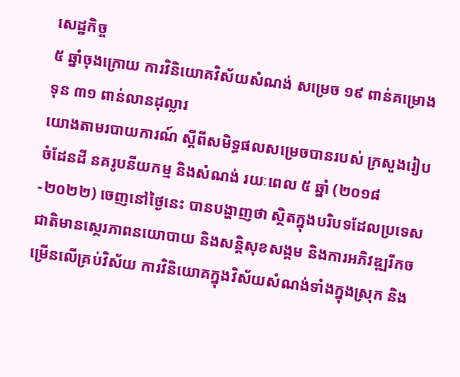សេដ្ឋកិច្ច
៥ ឆ្នាំចុងក្រោយ ការវិនិយោគវិស័យសំណង់ សម្រេច ១៩ ពាន់គម្រោង ទុន ៣១ ពាន់លានដុល្លារ
យោងតាមរបាយការណ៍ ស្ដីពីសមិទ្ធផលសម្រេចបានរបស់ ក្រសួងរៀបចំដែនដី នគរូបនីយកម្ម និងសំណង់ រយៈពេល ៥ ឆ្នាំ (២០១៨-២០២២) ចេញនៅថ្ងៃនេះ បានបង្ហាញថា ស្ថិតក្នុងបរិបទដែលប្រទេសជាតិមានស្ថេរភាពនយោបាយ និងសន្តិសុខសង្គម និងការអភិវឌ្ឍរីកចម្រើនលើគ្រប់វិស័យ ការវិនិយោគក្នុងវិស័យសំណង់ទាំងក្នុងស្រុក និង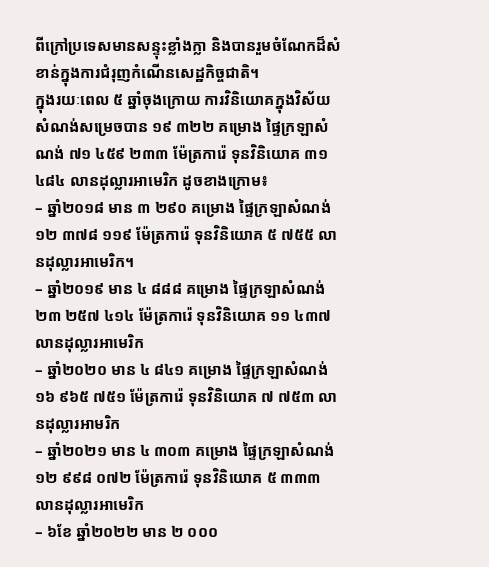ពីក្រៅប្រទេសមានសន្ទុះខ្លាំងក្លា និងបានរួមចំណែកដ៏សំខាន់ក្នុងការជំរុញកំណើនសេដ្ឋកិច្ចជាតិ។
ក្នុងរយៈពេល ៥ ឆ្នាំចុងក្រោយ ការវិនិយោគក្នុងវិស័យសំណង់សម្រេចបាន ១៩ ៣២២ គម្រោង ផ្ទៃក្រឡាសំណង់ ៧១ ៤៥៩ ២៣៣ ម៉ែត្រការ៉េ ទុនវិនិយោគ ៣១ ៤៨៤ លានដុល្លារអាមេរិក ដូចខាងក្រោម៖
– ឆ្នាំ២០១៨ មាន ៣ ២៩០ គម្រោង ផ្ទៃក្រឡាសំណង់ ១២ ៣៧៨ ១១៩ ម៉ែត្រការ៉េ ទុនវិនិយោគ ៥ ៧៥៥ លានដុល្លារអាមេរិក។
– ឆ្នាំ២០១៩ មាន ៤ ៨៨៨ គម្រោង ផ្ទៃក្រឡាសំណង់ ២៣ ២៥៧ ៤១៤ ម៉ែត្រការ៉េ ទុនវិនិយោគ ១១ ៤៣៧ លានដុល្លារអាមេរិក
– ឆ្នាំ២០២០ មាន ៤ ៨៤១ គម្រោង ផ្ទៃក្រឡាសំណង់ ១៦ ៩៦៥ ៧៥១ ម៉ែត្រការ៉េ ទុនវិនិយោគ ៧ ៧៥៣ លានដុល្លារអាមរិក
– ឆ្នាំ២០២១ មាន ៤ ៣០៣ គម្រោង ផ្ទៃក្រឡាសំណង់ ១២ ៩៩៨ ០៧២ ម៉ែត្រការ៉េ ទុនវិនិយោគ ៥ ៣៣៣ លានដុល្លារអាមេរិក
– ៦ខែ ឆ្នាំ២០២២ មាន ២ ០០០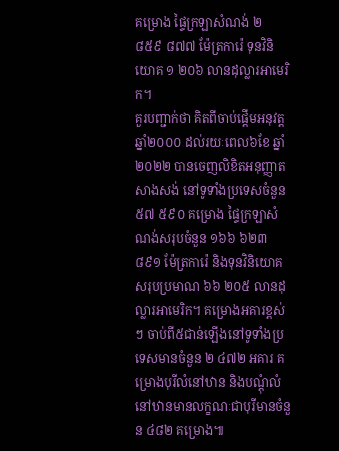គម្រោង ផ្ទៃក្រឡាសំណង់ ២ ៨៥៩ ៨៧៧ ម៉ែត្រការ៉េ ទុនវិនិយោគ ១ ២០៦ លានដុល្លារអាមេរិក។
គួរបញ្ជាក់ថា គិតពីចាប់ផ្តើមអនុវត្តឆ្នាំ២០០០ ដល់រយៈពេល៦ខែ ឆ្នាំ២០២២ បានចេញលិខិតអនុញ្ញាតសាងសង់ នៅទូទាំងប្រទេសចំនួន ៥៧ ៥៩០ គម្រោង ផ្ទៃក្រឡាសំណង់សរុបចំនួន ១៦៦ ៦២៣ ៨៩១ ម៉ែត្រការ៉េ និងទុនវិនិយោគ សរុបប្រមាណ ៦៦ ២០៥ លានដុល្លារអាមេរិក។ គម្រោងអគារខ្ពស់ៗ ចាប់ពី៥ជាន់ឡើងនៅទូទាំងប្រទេសមានចំនួន ២ ៤៧២ អគារ គម្រោងបុរីលំនៅឋាន និងបណ្តុំលំនៅឋានមានលក្ខណៈជាបុរីមានចំនួន ៤៨២ គម្រោង៕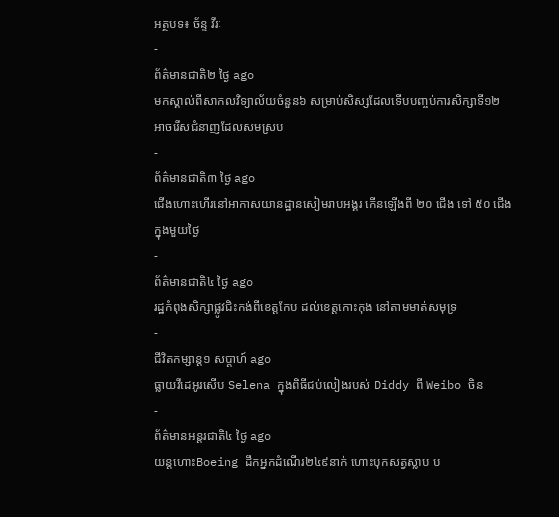អត្ថបទ៖ ច័ន្ទ វីរៈ
-
ព័ត៌មានជាតិ២ ថ្ងៃ ago
មកស្គាល់ពីសាកលវិទ្យាល័យចំនួន៦ សម្រាប់សិស្សដែលទើបបញ្ចប់ការសិក្សាទី១២ អាចរើសជំនាញដែលសមស្រប
-
ព័ត៌មានជាតិ៣ ថ្ងៃ ago
ជើងហោះហើរនៅអាកាសយានដ្ឋានសៀមរាបអង្គរ កើនឡើងពី ២០ ជើង ទៅ ៥០ ជើងក្នុងមួយថ្ងៃ
-
ព័ត៌មានជាតិ៤ ថ្ងៃ ago
រដ្ឋកំពុងសិក្សាផ្លូវជិះកង់ពីខេត្តកែប ដល់ខេត្តកោះកុង នៅតាមមាត់សមុទ្រ
-
ជីវិតកម្សាន្ដ១ សប្តាហ៍ ago
ធ្លាយវីដេអូរសើប Selena ក្នុងពិធីជប់លៀងរបស់ Diddy ពី Weibo ចិន
-
ព័ត៌មានអន្ដរជាតិ៤ ថ្ងៃ ago
យន្តហោះBoeing ដឹកអ្នកដំណើរ២៤៩នាក់ ហោះបុកសត្វស្លាប ប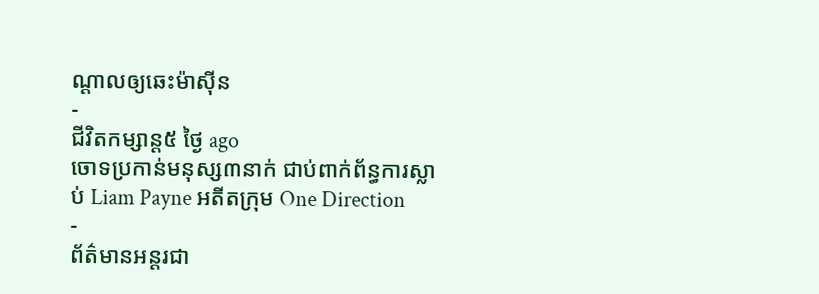ណ្តាលឲ្យឆេះម៉ាស៊ីន
-
ជីវិតកម្សាន្ដ៥ ថ្ងៃ ago
ចោទប្រកាន់មនុស្ស៣នាក់ ជាប់ពាក់ព័ន្ធការស្លាប់ Liam Payne អតីតក្រុម One Direction
-
ព័ត៌មានអន្ដរជា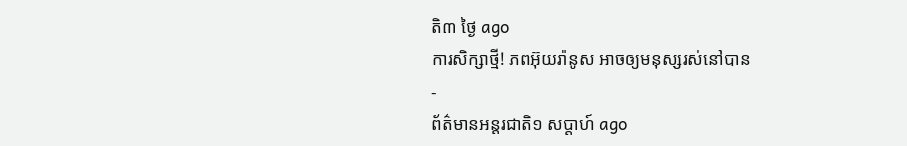តិ៣ ថ្ងៃ ago
ការសិក្សាថ្មី! ភពអ៊ុយរ៉ានូស អាចឲ្យមនុស្សរស់នៅបាន
-
ព័ត៌មានអន្ដរជាតិ១ សប្តាហ៍ ago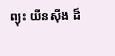ព្យុះ យីនស៊ីង ដ៏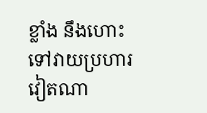ខ្លាំង នឹងហោះទៅវាយប្រហារវៀតណា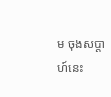ម ចុងសប្តាហ៍នេះ